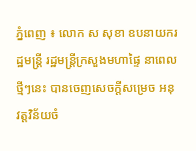ភ្នំពេញ ៖ លោក ស សុខា ឧបនាយករដ្ឋមន្ដ្រី រដ្ឋមន្ដ្រីក្រសួងមហាផ្ទៃ នាពេលថ្មីៗនេះ បានចេញសេចក្ដីសម្រេច អនុវត្តវិន័យចំ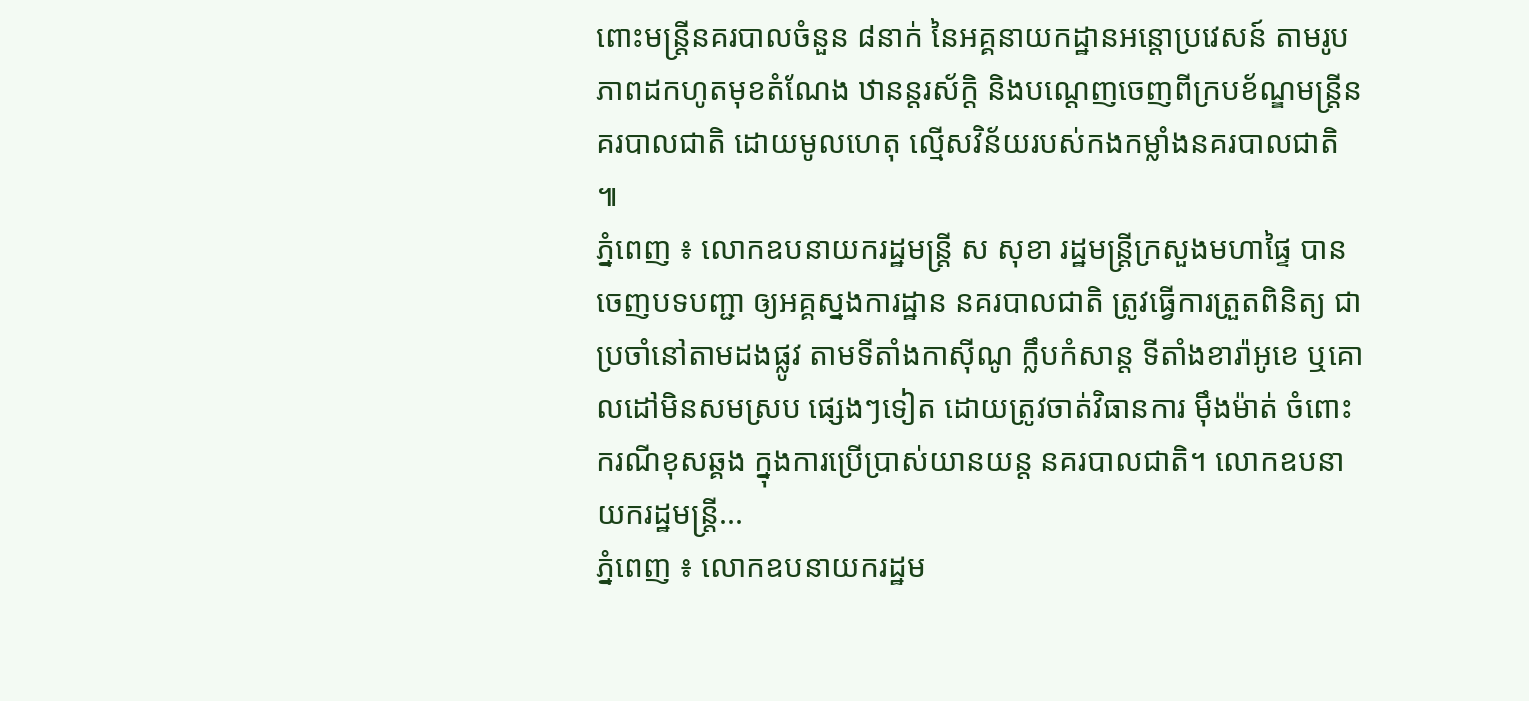ពោះមន្ដ្រីនគរបាលចំនួន ៨នាក់ នៃអគ្គនាយកដ្ឋានអន្ដោប្រវេសន៍ តាមរូបភាពដកហូតមុខតំណែង ឋានន្ដរស័ក្តិ និងបណ្ដេញចេញពីក្របខ័ណ្ឌមន្ដ្រីនគរបាលជាតិ ដោយមូលហេតុ ល្មើសវិន័យរបស់កងកម្លាំងនគរបាលជាតិ ៕
ភ្នំពេញ ៖ លោកឧបនាយករដ្ឋមន្ដ្រី ស សុខា រដ្ឋមន្ដ្រីក្រសួងមហាផ្ទៃ បានចេញបទបញ្ជា ឲ្យអគ្គស្នងការដ្ឋាន នគរបាលជាតិ ត្រូវធ្វើការត្រួតពិនិត្យ ជាប្រចាំនៅតាមដងផ្លូវ តាមទីតាំងកាស៊ីណូ ក្លឹបកំសាន្ដ ទីតាំងខារ៉ាអូខេ ឬគោលដៅមិនសមស្រប ផ្សេងៗទៀត ដោយត្រូវចាត់វិធានការ ម៉ឹងម៉ាត់ ចំពោះករណីខុសឆ្គង ក្នុងការប្រើប្រាស់យានយន្ដ នគរបាលជាតិ។ លោកឧបនាយករដ្ឋមន្ដ្រី...
ភ្នំពេញ ៖ លោកឧបនាយករដ្ឋម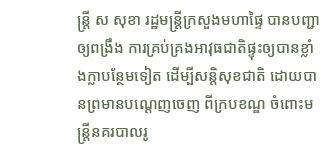ន្រ្តី ស សុខា រដ្ឋមន្រ្តីក្រសួងមហាផ្ទៃ បានបញ្ជាឲ្យពង្រឹង ការគ្រប់គ្រងអាវុធជាតិផ្ទុះឲ្យបានខ្លាំងក្លាបន្ថែមទៀត ដើម្បីសន្តិសុខជាតិ ដោយបានព្រមានបណ្តេញចេញ ពីក្របខណ្ឌ ចំពោះមន្រ្តីនគរបាលរូ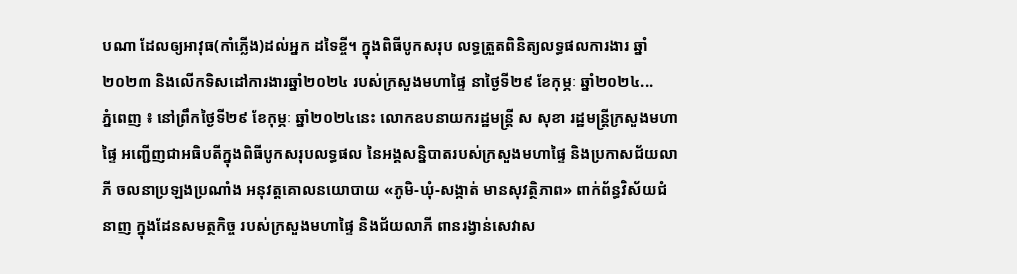បណា ដែលឲ្យអាវុធ(កាំភ្លើង)ដល់អ្នក ដទៃខ្ចី។ ក្នុងពិធីបូកសរុប លទ្ធត្រួតពិនិត្យលទ្ធផលការងារ ឆ្នាំ២០២៣ និងលើកទិសដៅការងារឆ្នាំ២០២៤ របស់ក្រសួងមហាផ្ទៃ នាថ្ងៃទី២៩ ខែកុម្ភៈ ឆ្នាំ២០២៤...
ភ្នំពេញ ៖ នៅព្រឹកថ្ងៃទី២៩ ខែកុម្ភៈ ឆ្នាំ២០២៤នេះ លោកឧបនាយករដ្ឋមន្ដ្រី ស សុខា រដ្ឋមន្ត្រីក្រសួងមហាផ្ទៃ អញ្ជើញជាអធិបតីក្នុងពិធីបូកសរុបលទ្ធផល នៃអង្គសន្និបាតរបស់ក្រសួងមហាផ្ទៃ និងប្រកាសជ័យលាភី ចលនាប្រឡងប្រណាំង អនុវត្តគោលនយោបាយ «ភូមិ-ឃុំ-សង្កាត់ មានសុវត្ថិភាព» ពាក់ព័ន្ធវិស័យជំនាញ ក្នុងដែនសមត្ថកិច្ច របស់ក្រសួងមហាផ្ទៃ និងជ័យលាភី ពានរង្វាន់សេវាស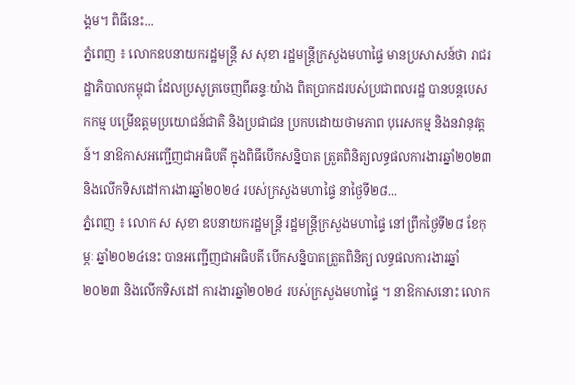ង្គម។ ពិធីនេះ...
ភ្នំពេញ ៖ លោកឧបនាយករដ្ឋមន្ត្រី ស សុខា រដ្ឋមន្ត្រីក្រសួងមហាផ្ទៃ មានប្រសាសន៍ថា រាជរដ្ឋាភិបាលកម្ពុជា ដែលប្រសូត្រចេញពីឆន្ទៈយ៉ាង ពិតប្រាកដរបស់ប្រជាពលរដ្ឋ បានបន្តបេសកកម្ម បម្រើឧត្តមប្រយោជន៍ជាតិ និងប្រជាជន ប្រកបដោយថាមភាព បុរេសកម្ម និងនវានុវត្តន៍។ នាឱកាសអញ្ជើញជាអធិបតី ក្នុងពិធីបើកសន្និបាត ត្រួតពិនិត្យលទ្ធផលការងារឆ្នាំ២០២៣ និងលើកទិសដៅការងារឆ្នាំ២០២៤ របស់ក្រសួងមហាផ្ទៃ នាថ្ងៃទី២៨...
ភ្នំពេញ ៖ លោក ស សុខា ឧបនាយករដ្ឋមន្ត្រី រដ្ឋមន្ត្រីក្រសួងមហាផ្ទៃ នៅព្រឹកថ្ងៃទី២៨ ខែកុម្ភៈ ឆ្នាំ២០២៤នេះ បានអញ្ជើញជាអធិបតី បើកសន្និបាតត្រួតពិនិត្យ លទ្ធផលការងារឆ្នាំ២០២៣ និងលើកទិសដៅ ការងារឆ្នាំ២០២៤ របស់ក្រសួងមហាផ្ទៃ ។ នាឱកាសនោះ លោក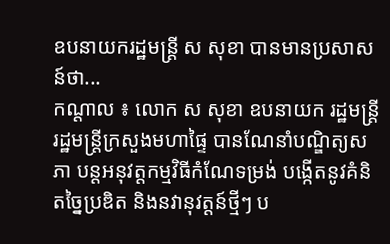ឧបនាយករដ្ឋមន្ដ្រី ស សុខា បានមានប្រសាសន៍ថា...
កណ្ដាល ៖ លោក ស សុខា ឧបនាយក រដ្ឋមន្រ្តី រដ្ឋមន្រ្តីក្រសួងមហាផ្ទៃ បានណែនាំបណ្ឌិត្យសភា បន្តអនុវត្តកម្មវិធីកំណែទម្រង់ បង្កើតនូវគំនិតច្នៃប្រឌិត និងនវានុវត្តន៍ថ្មីៗ ប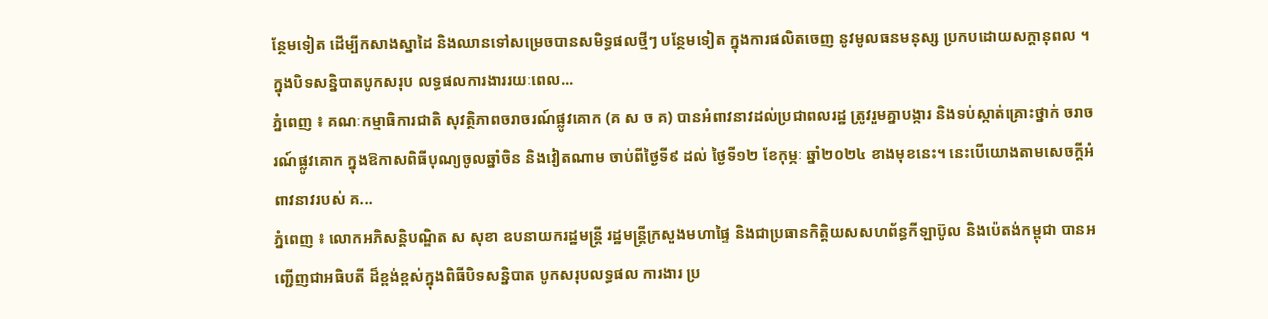ន្ថែមទៀត ដើម្បីកសាងស្នាដៃ និងឈានទៅសម្រេចបានសមិទ្ធផលថ្មីៗ បន្ថែមទៀត ក្នុងការផលិតចេញ នូវមូលធនមនុស្ស ប្រកបដោយសក្ដានុពល ។ ក្នុងបិទសន្និបាតបូកសរុប លទ្ធផលការងាររយៈពេល...
ភ្នំពេញ ៖ គណៈកម្មាធិការជាតិ សុវត្ថិភាពចរាចរណ៍ផ្លូវគោក (គ ស ច គ) បានអំពាវនាវដល់ប្រជាពលរដ្ឋ ត្រូវរួមគ្នាបង្ការ និងទប់ស្កាត់គ្រោះថ្នាក់ ចរាចរណ៍ផ្លូវគោក ក្នុងឱកាសពិធីបុណ្យចូលឆ្នាំចិន និងវៀតណាម ចាប់ពីថ្ងៃទី៩ ដល់ ថ្ងៃទី១២ ខែកុម្ភៈ ឆ្នាំ២០២៤ ខាងមុខនេះ។ នេះបើយោងតាមសេចក្ដីអំពាវនាវរបស់ គ...
ភ្នំពេញ ៖ លោកអភិសន្តិបណ្ឌិត ស សុខា ឧបនាយករដ្ឋមន្ត្រី រដ្ឋមន្ត្រីក្រសួងមហាផ្ទៃ និងជាប្រធានកិត្តិយសសហព័ន្ធកីឡាប៊ូល និងប៉េតង់កម្ពុជា បានអញ្ជើញជាអធិបតី ដ៏ខ្ពង់ខ្ពស់ក្នុងពិធីបិទសន្និបាត បូកសរុបលទ្ធផល ការងារ ប្រ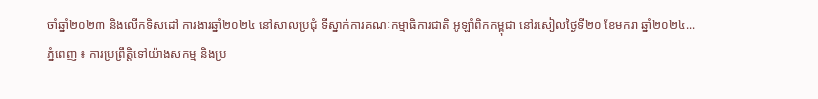ចាំឆ្នាំ២០២៣ និងលើកទិសដៅ ការងារឆ្នាំ២០២៤ នៅសាលប្រជុំ ទីស្នាក់ការគណៈកម្មាធិការជាតិ អូឡាំពិកកម្ពុជា នៅរសៀលថ្ងៃទី២០ ខែមករា ឆ្នាំ២០២៤...
ភ្នំពេញ ៖ ការប្រព្រឹត្តិទៅយ៉ាងសកម្ម និងប្រ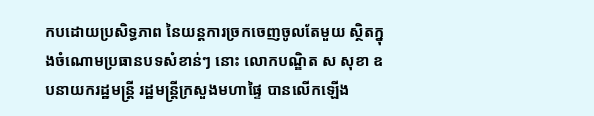កបដោយប្រសិទ្ធភាព នៃយន្តការច្រកចេញចូលតែមួយ ស្ថិតក្នុងចំណោមប្រធានបទសំខាន់ៗ នោះ លោកបណ្ឌិត ស សុខា ឧបនាយករដ្ឋមន្រ្តី រដ្ឋមន្រ្តីក្រសួងមហាផ្ទៃ បានលើកឡើង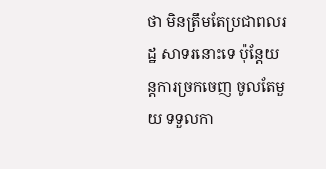ថា មិនត្រឹមតែប្រជាពលរដ្ឋ សាទរនោះទេ ប៉ុន្តែយន្តការច្រកចេញ ចូលតែមួយ ទទួលកា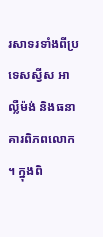រសាទរទាំងពីប្រទេសស្វីស អាល្លឺម៉ង់ និងធនាគារពិភពលោក ។ ក្នុងពិ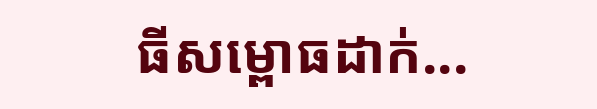ធីសម្ពោធដាក់...